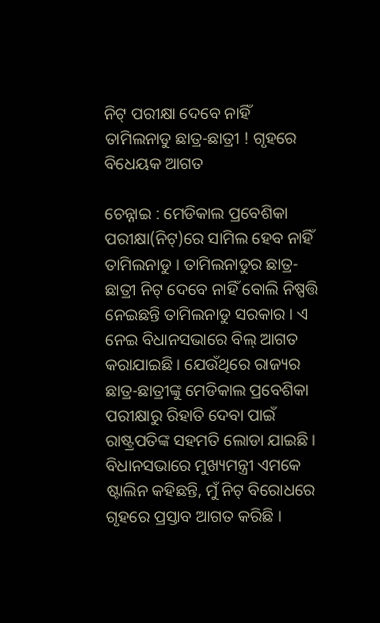ନିଟ୍ ପରୀକ୍ଷା ଦେବେ ନାହିଁ ତାମିଲନାଡୁ ଛାତ୍ର-ଛାତ୍ରୀ ! ଗୃହରେ ବିଧେୟକ ଆଗତ

ଚେନ୍ନାଇ : ମେଡିକାଲ ପ୍ରବେଶିକା ପରୀକ୍ଷା(ନିଟ୍)ରେ ସାମିଲ ହେବ ନାହିଁ ତାମିଲନାଡୁ । ତାମିଲନାଡୁର ଛାତ୍ର-ଛାତ୍ରୀ ନିଟ୍ ଦେବେ ନାହିଁ ବୋଲି ନିଷ୍ପତ୍ତି ନେଇଛନ୍ତି ତାମିଲନାଡୁ ସରକାର । ଏ ନେଇ ବିଧାନସଭାରେ ବିଲ୍ ଆଗତ କରାଯାଇଛି । ଯେଉଁଥିରେ ରାଜ୍ୟର ଛାତ୍ର-ଛାତ୍ରୀଙ୍କୁ ମେଡିକାଲ ପ୍ରବେଶିକା ପରୀକ୍ଷାରୁ ରିହାତି ଦେବା ପାଇଁ ରାଷ୍ଟ୍ରପତିଙ୍କ ସହମତି ଲୋଡା ଯାଇଛି । ବିଧାନସଭାରେ ମୁଖ୍ୟମନ୍ତ୍ରୀ ଏମକେ ଷ୍ଟାଲିନ କହିଛନ୍ତି, ମୁଁ ନିଟ୍ ବିରୋଧରେ ଗୃହରେ ପ୍ରସ୍ତାବ ଆଗତ କରିଛି ।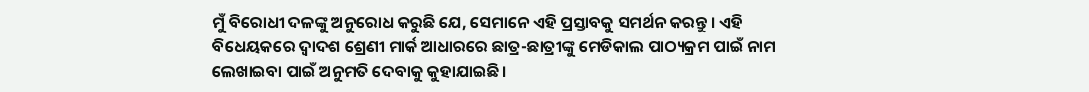ମୁଁ ବିରୋଧୀ ଦଳଙ୍କୁ ଅନୁରୋଧ କରୁଛି ଯେ, ସେମାନେ ଏହି ପ୍ରସ୍ତାବକୁ ସମର୍ଥନ କରନ୍ତୁ । ଏହି ବିଧେୟକରେ ଦ୍ୱାଦଶ ଶ୍ରେଣୀ ମାର୍କ ଆଧାରରେ ଛାତ୍ର-ଛାତ୍ରୀଙ୍କୁ ମେଡିକାଲ ପାଠ୍ୟକ୍ରମ ପାଇଁ ନାମ ଲେଖାଇବା ପାଇଁ ଅନୁମତି ଦେବାକୁ କୁହାଯାଇଛି ।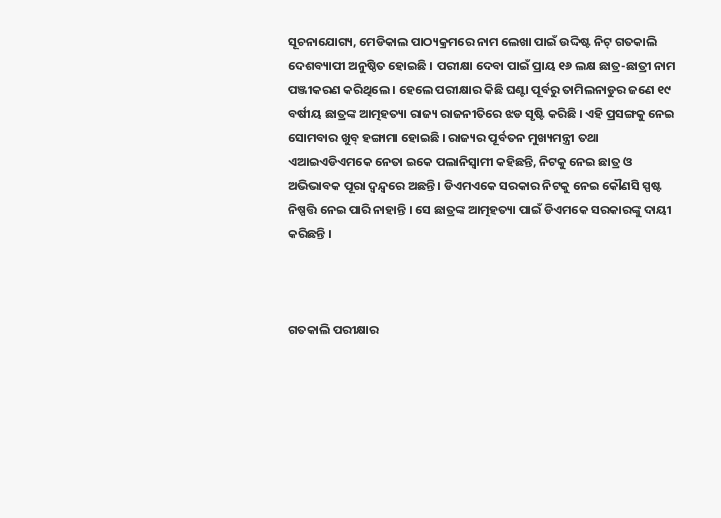ସୂଚନାଯୋଗ୍ୟ, ମେଡିକାଲ ପାଠ୍ୟକ୍ରମରେ ନାମ ଲେଖା ପାଇଁ ଉଦ୍ଦିଷ୍ଟ ନିଟ୍ ଗତକାଲି ଦେଶବ୍ୟାପୀ ଅନୁଷ୍ଠିତ ହୋଇଛି । ପରୀକ୍ଷା ଦେବା ପାଇଁ ପ୍ରାୟ ୧୬ ଲକ୍ଷ ଛାତ୍ର-ଛାତ୍ରୀ ନାମ ପଞ୍ଜୀକରଣ କରିଥିଲେ । ହେଲେ ପରୀକ୍ଷାର କିଛି ଘଣ୍ଟା ପୂର୍ବରୁ ତାମିଲନାଡୁର ଜଣେ ୧୯ ବର୍ଷୀୟ ଛାତ୍ରଙ୍କ ଆତ୍ମହତ୍ୟା ରାଜ୍ୟ ରାଜନୀତିରେ ଝଡ ସୃଷ୍ଟି କରିଛି । ଏହି ପ୍ରସଙ୍ଗକୁ ନେଇ ସୋମବାର ଖୁବ୍ ହଙ୍ଗାମା ହୋଇଛି । ରାଜ୍ୟର ପୂର୍ବତନ ମୁଖ୍ୟମନ୍ତ୍ରୀ ତଥା ଏଆଇଏଡିଏମକେ ନେତା ଇକେ ପଲାନିସ୍ୱାମୀ କହିଛନ୍ତି, ନିଟକୁ ନେଇ ଛାତ୍ର ଓ ଅଭିଭାବକ ପୂରା ଦ୍ୱନ୍ଦ୍ୱରେ ଅଛନ୍ତି । ଡିଏମଏକେ ସରକାର ନିଟକୁ ନେଇ କୌଣସି ସ୍ପଷ୍ଟ ନିଷ୍ପତ୍ତି ନେଇ ପାରି ନାହାନ୍ତି । ସେ ଛାତ୍ରଙ୍କ ଆତ୍ମହତ୍ୟା ପାଇଁ ଡିଏମକେ ସରକାରଙ୍କୁ ଦାୟୀ କରିଛନ୍ତି ।



ଗତକାଲି ପରୀକ୍ଷାର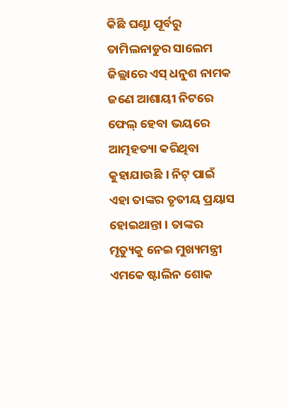କିଛି ଘଣ୍ଟା ପୂର୍ବରୁ ତାମିଲନାଡୁର ସାଲେମ ଜିଲ୍ଲାରେ ଏସ୍ ଧନୁଶ ନାମକ ଜଣେ ଆଶାୟୀ ନିଟରେ ଫେଲ୍ ହେବା ଭୟରେ ଆତ୍ମହତ୍ୟା କରିଥିବା କୁହାଯାଉଛି । ନିଟ୍ ପାଇଁ ଏହା ତାଙ୍କର ତୃତୀୟ ପ୍ରୟାସ ହୋଇଥାନ୍ତା । ତାଙ୍କର ମୃତ୍ୟୁକୁ ନେଇ ମୁଖ୍ୟମନ୍ତ୍ରୀ ଏମକେ ଷ୍ଟାଲିନ ଶୋକ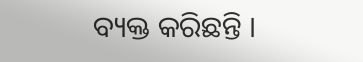ବ୍ୟକ୍ତ କରିଛନ୍ତି ।